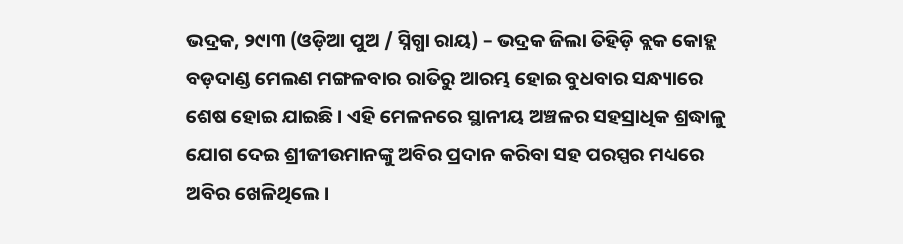ଭଦ୍ରକ, ୨୯ା୩ (ଓଡ଼ିଆ ପୁଅ / ସ୍ନିଗ୍ଧା ରାୟ) – ଭଦ୍ରକ ଜିଲା ତିହିଡ଼ି ବ୍ଲକ କୋହ୍ଲ ବଡ଼ଦାଣ୍ଡ ମେଲଣ ମଙ୍ଗଳବାର ରାତିରୁ ଆରମ୍ଭ ହୋଇ ବୁଧବାର ସନ୍ଧ୍ୟାରେ ଶେଷ ହୋଇ ଯାଇଛି । ଏହି ମେଳନରେ ସ୍ଥାନୀୟ ଅଞ୍ଚଳର ସହସ୍ରାଧିକ ଶ୍ରଦ୍ଧାଳୁ ଯୋଗ ଦେଇ ଶ୍ରୀଜୀଉମାନଙ୍କୁ ଅବିର ପ୍ରଦାନ କରିବା ସହ ପରସ୍ପର ମଧ୍ୟରେ ଅବିର ଖେଳିଥିଲେ ।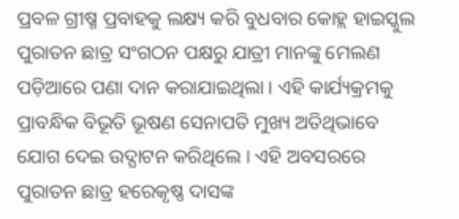ପ୍ରବଳ ଗ୍ରୀଷ୍ମ ପ୍ରବାହକୁ ଲକ୍ଷ୍ୟ କରି ବୁଧବାର କୋହ୍ଲ ହାଇସ୍କୁଲ ପୁରାତନ ଛାତ୍ର ସଂଗଠନ ପକ୍ଷରୁ ଯାତ୍ରୀ ମାନଙ୍କୁ ମେଲଣ ପଡ଼ିଆରେ ପଣା ଦାନ କରାଯାଇଥିଲା । ଏହି କାର୍ଯ୍ୟକ୍ରମକୁ ପ୍ରାବନ୍ଧିକ ବିଭୂତି ଭୂଷଣ ସେନାପତି ମୁଖ୍ୟ ଅତିଥିଭାବେ ଯୋଗ ଦେଇ ଉଦ୍ଘାଟନ କରିଥିଲେ । ଏହି ଅବସରରେ ପୁରାତନ ଛାତ୍ର ହରେକୃଷ୍ଣ ଦାସଙ୍କ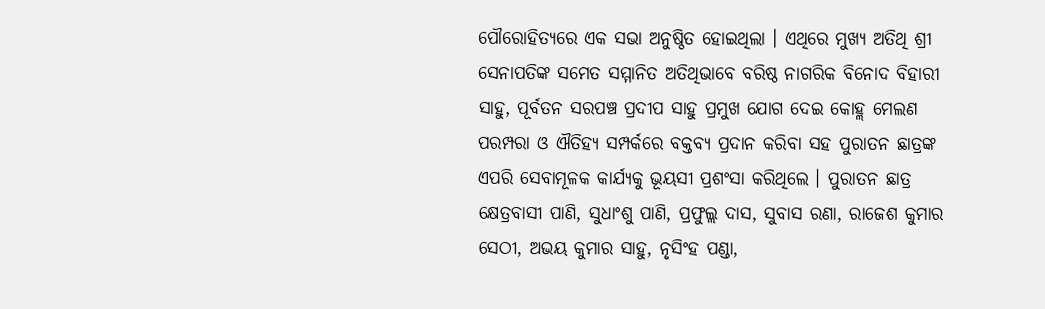ପୌରୋହିତ୍ୟରେ ଏକ ସଭା ଅନୁଷ୍ଠିତ ହୋଇଥିଲା । ଏଥିରେ ମୁଖ୍ୟ ଅତିଥି ଶ୍ରୀ ସେନାପତିଙ୍କ ସମେତ ସମ୍ମାନିତ ଅତିଥିଭାବେ ବରିଷ୍ଠ ନାଗରିକ ବିନୋଦ ବିହାରୀ ସାହୁ, ପୂର୍ବତନ ସରପଞ୍ଚ ପ୍ରଦୀପ ସାହୁ ପ୍ରମୁଖ ଯୋଗ ଦେଇ କୋହ୍ଲ ମେଲଣ ପରମ୍ପରା ଓ ଐତିହ୍ୟ ସମ୍ପର୍କରେ ବକ୍ତବ୍ୟ ପ୍ରଦାନ କରିବା ସହ ପୁରାତନ ଛାତ୍ରଙ୍କ ଏପରି ସେବାମୂଳକ କାର୍ଯ୍ୟକୁ ଭୂୟସୀ ପ୍ରଶଂସା କରିଥିଲେ । ପୁରାତନ ଛାତ୍ର କ୍ଷେତ୍ରବାସୀ ପାଣି, ସୁଧାଂଶୁ ପାଣି, ପ୍ରଫୁଲ୍ଲ ଦାସ, ସୁବାସ ରଣା, ରାଜେଶ କୁମାର ସେଠୀ, ଅଭୟ କୁମାର ସାହୁ, ନୃସିଂହ ପଣ୍ଡା,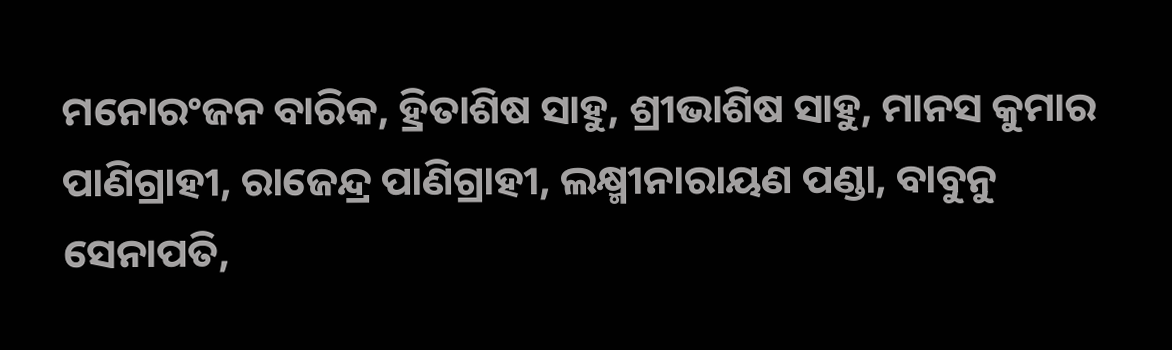ମନୋରଂଜନ ବାରିକ, ହ୍ରିତାଶିଷ ସାହୁ, ଶ୍ରୀଭାଶିଷ ସାହୁ, ମାନସ କୁମାର ପାଣିଗ୍ରାହୀ, ରାଜେନ୍ଦ୍ର ପାଣିଗ୍ରାହୀ, ଲକ୍ଷ୍ମୀନାରାୟଣ ପଣ୍ଡା, ବାବୁନୁ ସେନାପତି,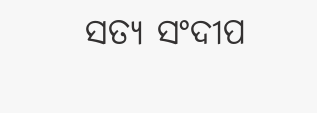ସତ୍ୟ ସଂଦୀପ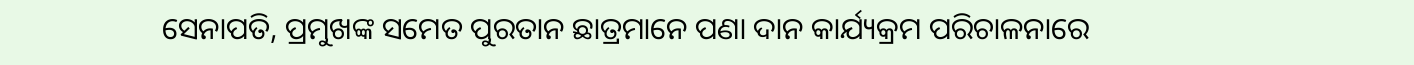ସେନାପତି, ପ୍ରମୁଖଙ୍କ ସମେତ ପୁରତାନ ଛାତ୍ରମାନେ ପଣା ଦାନ କାର୍ଯ୍ୟକ୍ରମ ପରିଚାଳନାରେ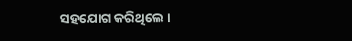ସହଯୋଗ କରିଥିଲେ ।